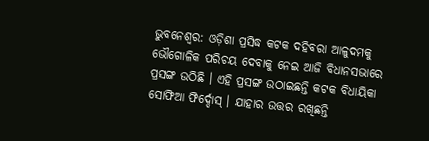ଭୁବନେଶ୍ୱର: ଓଡ଼ିଶା ପ୍ରସିଦ୍ଧ କଟକ ଦହିବରା ଆଳୁଦମକୁ ଭୌଗୋଳିକ ପରିଚୟ ଦେବାକୁ ନେଇ ଆଜି ବିଧାନସଭାରେ ପ୍ରସଙ୍ଗ ଉଠିଛି । ଏହି ପ୍ରସଙ୍ଗ ଉଠାଇଛନ୍ତି କଟକ ବିଧାୟିକା ସୋଫିଆ ଫିର୍ଦ୍ଦୋସ୍ । ଯାହାର ଉତ୍ତର ରଖିଛନ୍ତି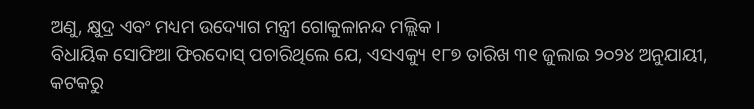ଅଣୁ, କ୍ଷୁଦ୍ର ଏବଂ ମଧ୍ୟମ ଉଦ୍ୟୋଗ ମନ୍ତ୍ରୀ ଗୋକୁଳାନନ୍ଦ ମଲ୍ଲିକ ।
ବିଧାୟିକ ସୋଫିଆ ଫିରଦୋସ୍ ପଚାରିଥିଲେ ଯେ, ଏସଏକ୍ୟୁ ୧୮୭ ତାରିଖ ୩୧ ଜୁଲାଇ ୨୦୨୪ ଅନୁଯାୟୀ, କଟକରୁ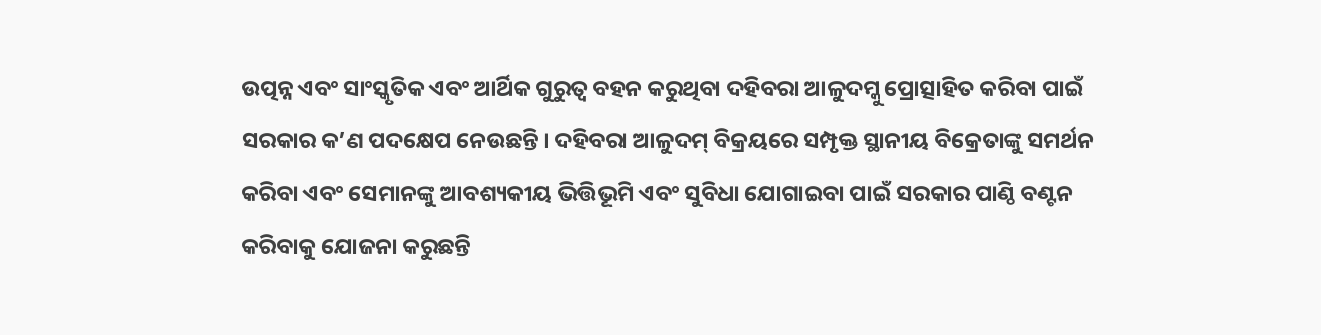ଉତ୍ପନ୍ନ ଏବଂ ସାଂସ୍କୃତିକ ଏବଂ ଆର୍ଥିକ ଗୁରୁତ୍ୱ ବହନ କରୁଥିବା ଦହିବରା ଆଳୁଦମ୍କୁ ପ୍ରୋତ୍ସାହିତ କରିବା ପାଇଁ ସରକାର କ’ଣ ପଦକ୍ଷେପ ନେଉଛନ୍ତି । ଦହିବରା ଆଳୁଦମ୍ ବିକ୍ରୟରେ ସମ୍ପୃକ୍ତ ସ୍ଥାନୀୟ ବିକ୍ରେତାଙ୍କୁ ସମର୍ଥନ କରିବା ଏବଂ ସେମାନଙ୍କୁ ଆବଶ୍ୟକୀୟ ଭିତ୍ତିଭୂମି ଏବଂ ସୁବିଧା ଯୋଗାଇବା ପାଇଁ ସରକାର ପାଣ୍ଠି ବଣ୍ଟନ କରିବାକୁ ଯୋଜନା କରୁଛନ୍ତି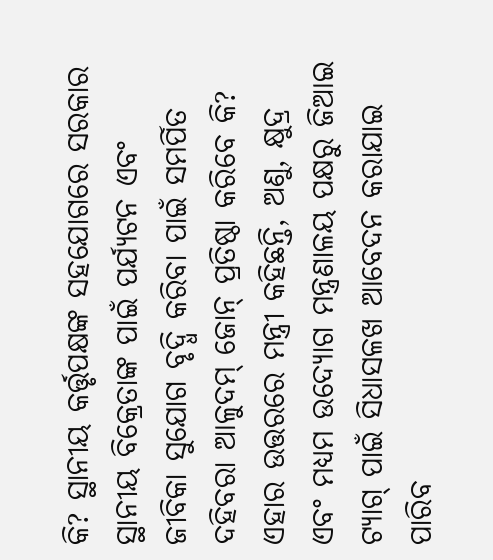କି? ସ୍ଥାନୀୟ କର୍ତ୍ତୃପକ୍ଷଙ୍କ ସହଯୋଗରେ ସରକାର ସ୍ଥାନୀୟ ବିକ୍ରେତାଙ୍କ ପାଇଁ ପର୍ଯ୍ୟଟନ ଏବଂ ଜୀବିକା ସୁଯୋଗ ବୃଦ୍ଧି କରିବା ପାଇଁ ସମର୍ପିତ ଦହିବରା ଆଳୁଦମ୍ ଜୋନ୍ ପ୍ରତିଷ୍ଠା କରିବେ କି? ଏହାର ଉତ୍ତରରେ ମନ୍ତ୍ରୀ କହିଛନ୍ତି, ଅଣୁ, କ୍ଷୁଦ୍ର ଏବଂ ମଧ୍ୟମ ଉଦ୍ୟୋଗ ମନ୍ତ୍ରଣାଳୟ ପକ୍ଷରୁ ଜିଆଇ ଟ୍ୟାଗ୍ ପାଇଁ ସିଧାସଳଖ ଆବେଦନ କରାଯାଇ ପାରିବ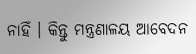ନାହିଁ । କିନ୍ତୁ ମନ୍ତ୍ରଣାଳୟ ଆବେଦନ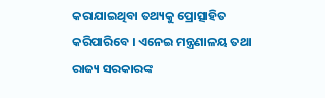କରାଯାଇଥିବା ତଥ୍ୟକୁ ପ୍ରୋତ୍ସାହିତ କରିପାରିବେ । ଏନେଇ ମନ୍ତ୍ରଣାଳୟ ତଥା ରାଜ୍ୟ ସରକାରଙ୍କ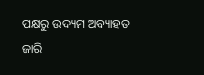ପକ୍ଷରୁ ଉଦ୍ୟମ ଅବ୍ୟାହତ ଜାରି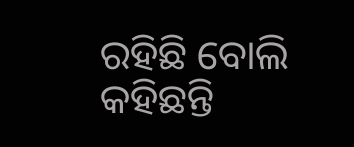ରହିଛି ବୋଲି କହିଛନ୍ତି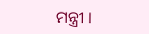ମନ୍ତ୍ରୀ ।